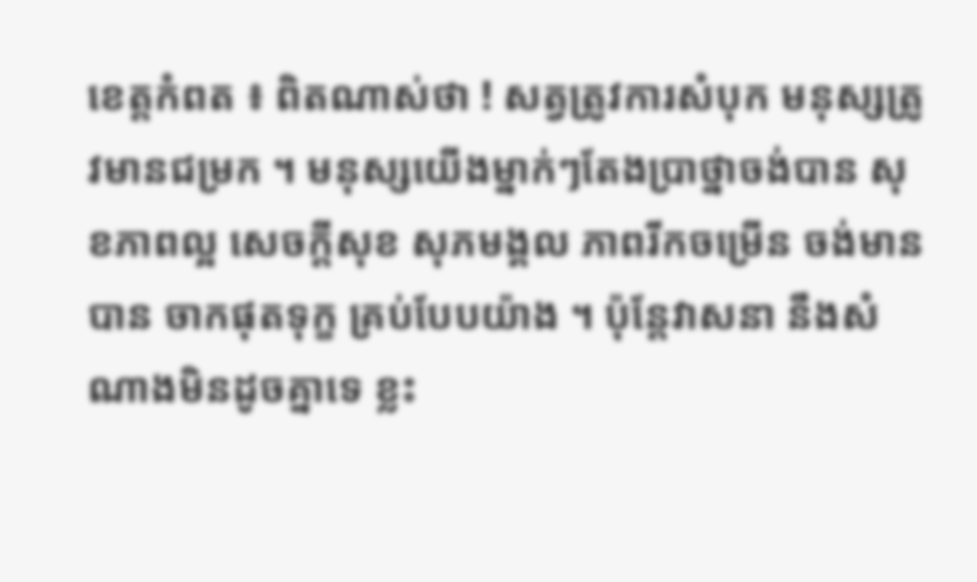ខេត្តកំពត ៖ ពិតណាស់ថា ! សត្វត្រូវការសំបុក មនុស្សត្រូវមានជម្រក ។ មនុស្សយើងម្នាក់ៗតែងប្រាថ្នាចង់បាន សុខភាពល្អ សេចក្តីសុខ សុភមង្គល ភាពរីកចម្រើន ចង់មាន បាន ចាកផុតទុក្ខ គ្រប់បែបយ៉ាង ។ ប៉ុន្តែវាសនា នឹងសំណាងមិនដូចគ្នាទេ ខ្លះ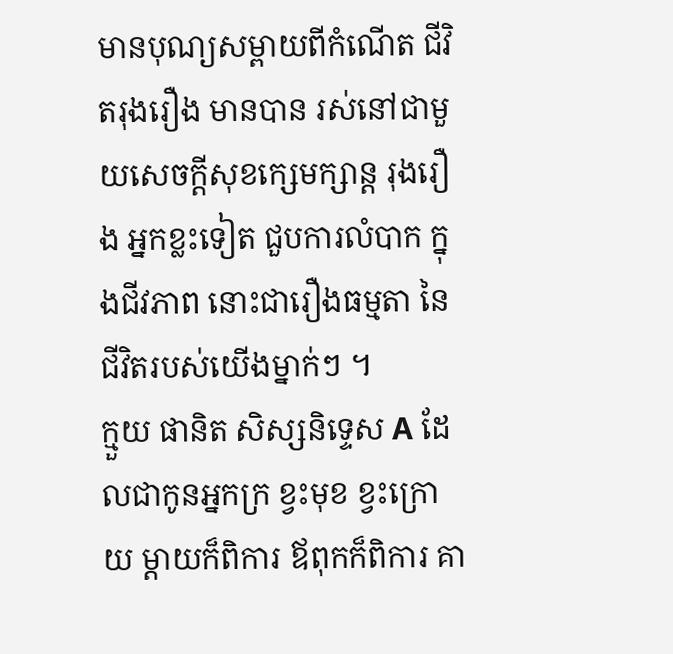មានបុណ្យសម្ពាយពីកំណើត ជីវិតរុងរឿង មានបាន រស់នៅជាមួយសេចក្តីសុខក្សេមក្សាន្ត រុងរឿង អ្នកខ្លះទៀត ជួបការលំបាក ក្នុងជីវភាព នោះជារឿងធម្មតា នៃជីវិតរបស់យើងម្នាក់ៗ ។
ក្មួយ ផានិត សិស្សនិទ្ទេស A ដែលជាកូនអ្នកក្រ ខ្វះមុខ ខ្វះក្រោយ ម្តាយក៏ពិការ ឪពុកក៏ពិការ គា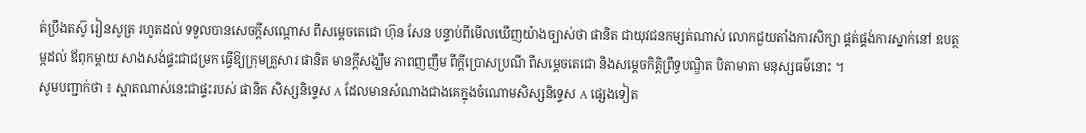ត់ប្រឹងតស៊ូ រៀនសូត្រ រហូតដល់ ទទួលបានសេចក្តីសណ្តោស ពីសម្តេចតេជោ ហ៊ុន សែន បន្ទាប់ពីមើលឃើញយ៉ាងច្បាស់ថា ផានិត ជាយុវជនកម្សត់ណាស់ លោកជួយតាំងការសិក្សា ផ្គត់ផ្គង់ការស្នាក់នៅ ឧបត្ថម្ភដល់ ឪពុកម្តាយ សាងសង់ផ្ទះជាជម្រក ធ្វើឱ្យក្រុមគ្រួសារ ផានិត មានក្តីសង្ឃឹម ភាពញញឹម ពីក្តីប្រោសប្រណី ពីសម្តេចតេជោ និងសម្តេចកិត្តិព្រឹទ្ធបណ្ឌិត បិតាមាតា មនុស្សធម៌នោះ ។
សូមបញ្ជាក់ថា ៖ ស្អាតណាស់នេះជាផ្ទះរបស់ ផានិត សិស្សនិទ្ទេស A ដែលមានសំណាងជាងគេក្នុងចំណោមសិស្សនិទ្ទេស A ផ្សេងទៀត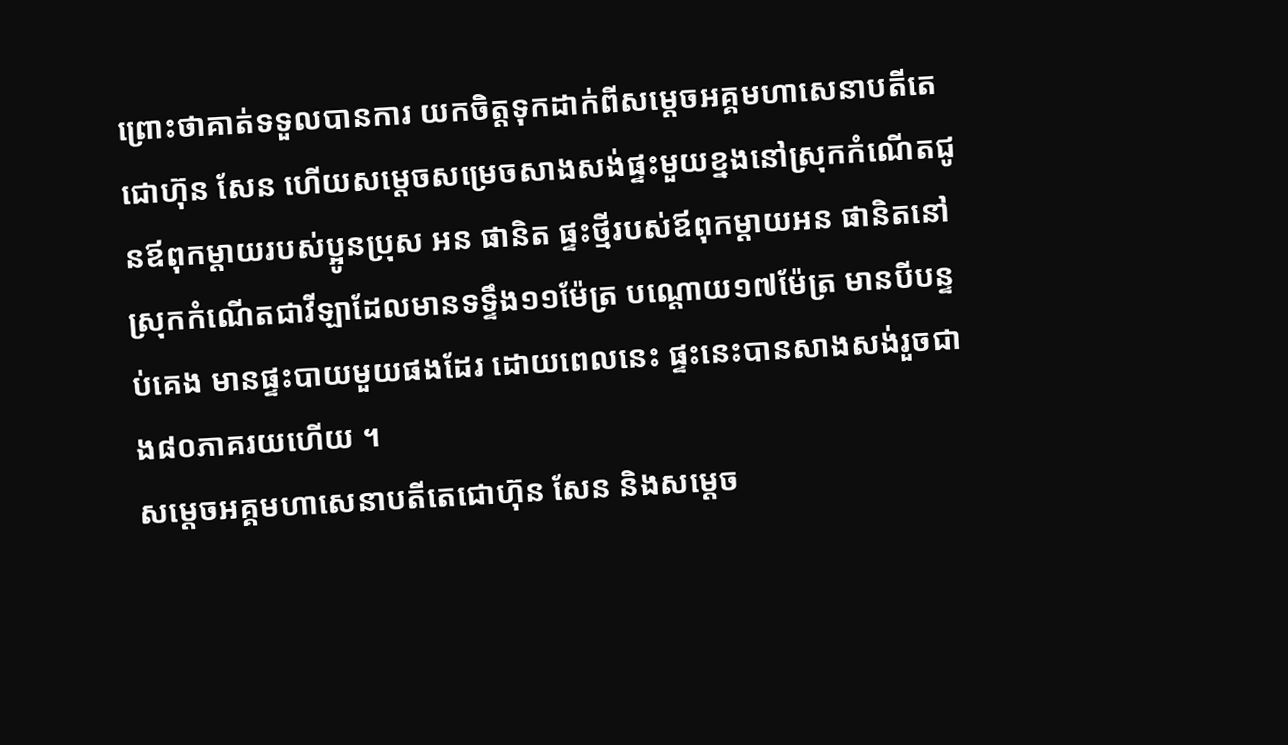ព្រោះថាគាត់ទទួលបានការ យកចិត្តទុកដាក់ពីសម្ដេចអគ្គមហាសេនាបតីតេជោហ៊ុន សែន ហើយសម្តេចសម្រេចសាងសង់ផ្ទះមួយខ្នងនៅស្រុកកំណើតជូនឪពុកម្ដាយរបស់ប្អូនប្រុស អន ផានិត ផ្ទះថ្មីរបស់ឪពុកម្ដាយអន ផានិតនៅស្រុកកំណើតជាវីឡាដែលមានទទ្ទឹង១១ម៉ែត្រ បណ្ដោយ១៧ម៉ែត្រ មានបីបន្ទប់គេង មានផ្ទះបាយមួយផងដែរ ដោយពេលនេះ ផ្ទះនេះបានសាងសង់រួចជាង៨០ភាគរយហើយ ។
សម្ដេចអគ្គមហាសេនាបតីតេជោហ៊ុន សែន និងសម្តេច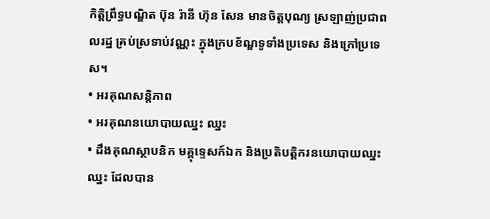កិត្តិព្រឹទ្ធបណ្ឌិត ប៊ុន រ៉ានី ហ៊ុន សែន មានចិត្តបុណ្យ ស្រឡាញ់ប្រជាពលរដ្ឋ គ្រប់ស្រទាប់វណ្ណះ ក្នុងក្របខ័ណ្ឌទូទាំងប្រទេស និងក្រៅប្រទេស។
• អរគុណសន្តិភាព
• អរគុណនយោបាយឈ្នះ ឈ្នះ
• ដឹងគុណស្ថាបនិក មគ្គុទ្ទេសក៍ឯក និងប្រតិបត្តិករនយោបាយឈ្នះ ឈ្នះ ដែលបាន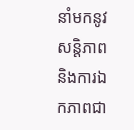នាំមកនូវសន្តិភាព និងការឯកភាពជា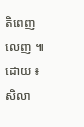តិពេញលេញ ៕
ដោយ ៖ សិលា